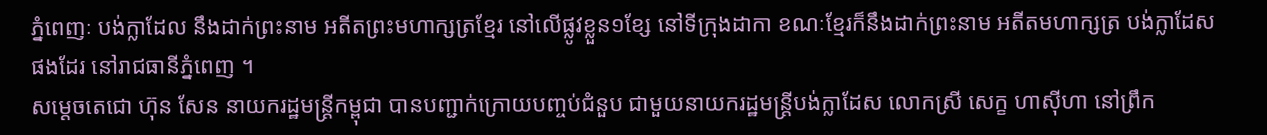ភ្នំពេញៈ បង់ក្លាដែល នឹងដាក់ព្រះនាម អតីតព្រះមហាក្សត្រខ្មែរ នៅលើផ្លូវខ្លួន១ខ្សែ នៅទីក្រុងដាកា ខណៈខ្មែរក៏នឹងដាក់ព្រះនាម អតីតមហាក្សត្រ បង់ក្លាដែស ផងដែរ នៅរាជធានីភ្នំពេញ ។
សម្ដេចតេជោ ហ៊ុន សែន នាយករដ្ឋមន្ដ្រីកម្ពុជា បានបញ្ជាក់ក្រោយបញ្ចប់ជំនួប ជាមួយនាយករដ្ឋមន្រ្តីបង់ក្លាដែស លោកស្រី សេក្ខ ហាស៊ីហា នៅព្រឹក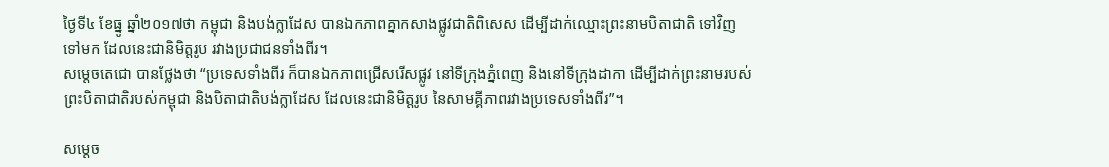ថ្ងៃទី៤ ខែធ្នូ ឆ្នាំ២០១៧ថា កម្ពុជា និងបង់ក្លាដែស បានឯកភាពគ្នាកសាងផ្លូវជាតិពិសេស ដើម្បីដាក់ឈ្មោះព្រះនាមបិតាជាតិ ទៅវិញទៅមក ដែលនេះជានិមិត្តរូប រវាងប្រជាជនទាំងពីរ។
សម្ដេចតេជោ បានថ្លែងថា “ប្រទេសទាំងពីរ ក៏បានឯកភាពជ្រើសរើសផ្លូវ នៅទីក្រុងភ្នំពេញ និងនៅទីក្រុងដាកា ដើម្បីដាក់ព្រះនាមរបស់ព្រះបិតាជាតិរបស់កម្ពុជា និងបិតាជាតិបង់ក្លាដែស ដែលនេះជានិមិត្តរូប នៃសាមគ្គីភាពរវាងប្រទេសទាំងពីរ”។

សម្ដេច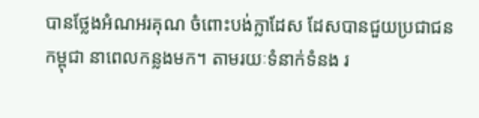បានថ្លែងអំណអរគុណ ចំពោះបង់ក្លាដែស ដែសបានជួយប្រជាជនកម្ពុជា នាពេលកន្លងមក។ តាមរយៈទំនាក់ទំនង រ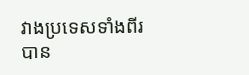វាងប្រទេសទាំងពីរ បាន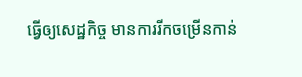ធ្វើឲ្យសេដ្ឋកិច្ច មានការរីកចម្រើនកាន់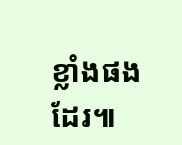ខ្លាំងផងដែរ៕